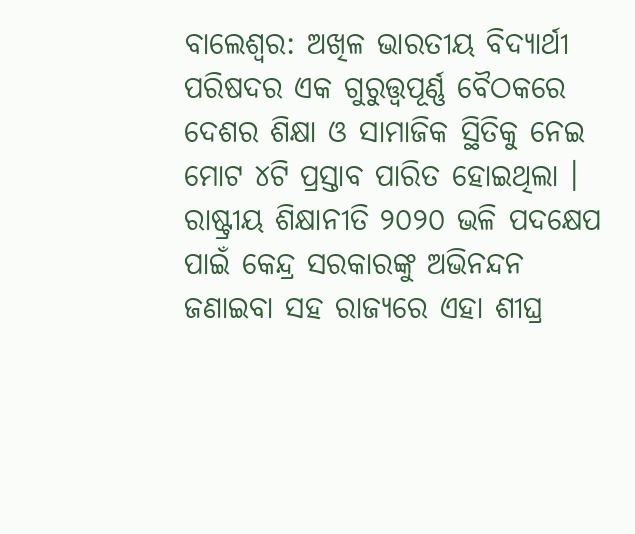ବାଲେଶ୍ବର: ଅଖିଳ ଭାରତୀୟ ବିଦ୍ୟାର୍ଥୀ ପରିଷଦର ଏକ ଗୁରୁତ୍ତ୍ବପୂର୍ଣ୍ଣ ବୈଠକରେ ଦେଶର ଶିକ୍ଷା ଓ ସାମାଜିକ ସ୍ଥିତିକୁ ନେଇ ମୋଟ ୪ଟି ପ୍ରସ୍ତାବ ପାରିତ ହୋଇଥିଲା । ରାଷ୍ଟ୍ରୀୟ ଶିକ୍ଷାନୀତି ୨୦୨୦ ଭଳି ପଦକ୍ଷେପ ପାଇଁ କେନ୍ଦ୍ର ସରକାରଙ୍କୁ ଅଭିନନ୍ଦନ ଜଣାଇବା ସହ ରାଜ୍ୟରେ ଏହା ଶୀଘ୍ର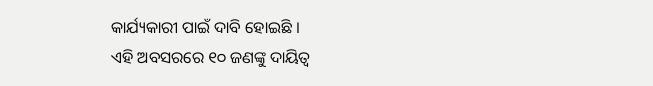କାର୍ଯ୍ୟକାରୀ ପାଇଁ ଦାବି ହୋଇଛି ।
ଏହି ଅବସରରେ ୧୦ ଜଣଙ୍କୁ ଦାୟିତ୍ବ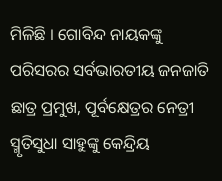ମିଳିଛି । ଗୋବିନ୍ଦ ନାୟକଙ୍କୁ ପରିସରର ସର୍ବଭାରତୀୟ ଜନଜାତି ଛାତ୍ର ପ୍ରମୁଖ, ପୂର୍ବକ୍ଷେତ୍ରର ନେତ୍ରୀ ସ୍ମୃତିସୁଧା ସାହୁଙ୍କୁ କେନ୍ଦ୍ରିୟ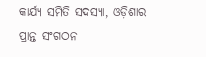କାର୍ଯ୍ୟ ସମିତି ସଦସ୍ୟା, ଓଡ଼ିଶାର ପ୍ରାନ୍ତ ସଂଗଠନ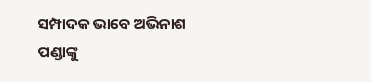ସମ୍ପାଦକ ଭାବେ ଅଭିନାଶ ପଣ୍ଡାଙ୍କୁ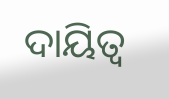ଦାୟିତ୍ବ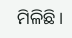ମିଳିଛି।